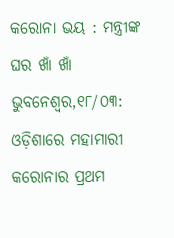କରୋନା ଭୟ : ମନ୍ତ୍ରୀଙ୍କ ଘର ଖାଁ ଖାଁ
ଭୁବନେଶ୍ୱର,୧୮/୦୩: ଓଡ଼ିଶାରେ ମହାମାରୀ କରୋନାର ପ୍ରଥମ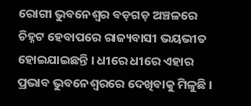ରୋଗୀ ଭୁବନେଶ୍ୱର ବଡ଼ଗଡ଼ ଅଞ୍ଚଳରେ ଚିହ୍ନଟ ହେବାପରେ ରାଜ୍ୟବାସୀ ଭୟଭୀତ ହୋଇଯାଇଛନ୍ତି । ଧୀରେ ଧୀରେ ଏହାର ପ୍ରଭାବ ଭୁବନେଶ୍ୱରରେ ଦେଖିବାକୁ ମିଳୁଛି ।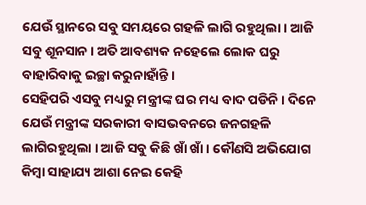ଯେଉଁ ସ୍ଥାନରେ ସବୁ ସମୟରେ ଗହଳି ଲାଗି ରହୁଥିଲା । ଆଜି ସବୁ ଶୂନସାନ । ଅତି ଆବଶ୍ୟକ ନହେଲେ ଲୋକ ଘରୁ ବାହାରିବାକୁ ଇଚ୍ଛା କରୁନାହାଁନ୍ତି ।
ସେହିପରି ଏସବୁ ମଧ୍ୟରୁ ମନ୍ତ୍ରୀଙ୍କ ଘର ମଧ୍ୟ ବାଦ ପଡିନି । ଦିନେ ଯେଉଁ ମନ୍ତ୍ରୀଙ୍କ ସରକାରୀ ବାସଭବନରେ ଜନଗହଳି ଲାଗିରହୁଥିଲା । ଆଜି ସବୁ କିଛି ଖାଁ ଖାଁ । କୌଣସି ଅଭିଯୋଗ କିମ୍ବା ସାହାଯ୍ୟ ଆଶା ନେଇ କେହି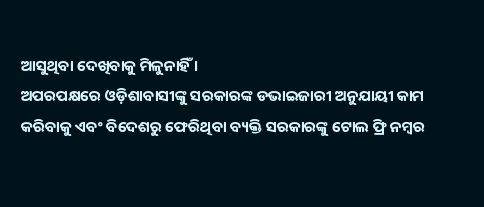ଆସୁଥିବା ଦେଖିବାକୁ ମିଳୁନାହିଁ ।
ଅପରପକ୍ଷରେ ଓଡ଼ିଶାବାସୀଙ୍କୁ ସରକାରଙ୍କ ଡଭାଇଜାରୀ ଅନୁଯାୟୀ କାମ କରିବାକୁ ଏବଂ ବିଦେଶରୁ ଫେରିଥିବା ବ୍ୟକ୍ତି ସରକାରଙ୍କୁ ଟୋଲ ଫ୍ରି ନମ୍ବର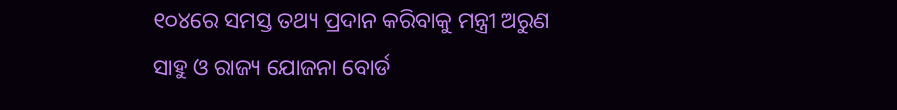୧୦୪ରେ ସମସ୍ତ ତଥ୍ୟ ପ୍ରଦାନ କରିବାକୁ ମନ୍ତ୍ରୀ ଅରୁଣ ସାହୁ ଓ ରାଜ୍ୟ ଯୋଜନା ବୋର୍ଡ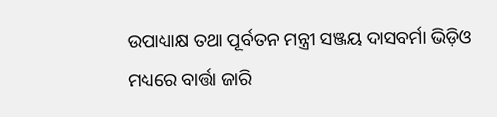ଉପାଧ୍ୟାକ୍ଷ ତଥା ପୂର୍ବତନ ମନ୍ତ୍ରୀ ସଞ୍ଜୟ ଦାସବର୍ମା ଭିଡ଼ିଓ ମଧ୍ୟରେ ବାର୍ତ୍ତା ଜାରି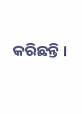କରିଛନ୍ତି ।